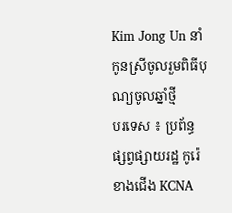Kim Jong Un នាំកូនស្រីចូលរួមពិធីបុណ្យចូលឆ្នាំថ្មី
បរទេស ៖ ប្រព័ន្ធផ្សព្វផ្សាយរដ្ឋ កូរ៉េខាងជើង KCNA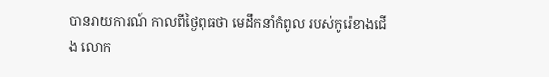បានរាយការណ៍ កាលពីថ្ងៃពុធថា មេដឹកនាំកំពូល របស់កូរ៉េខាងជើង លោក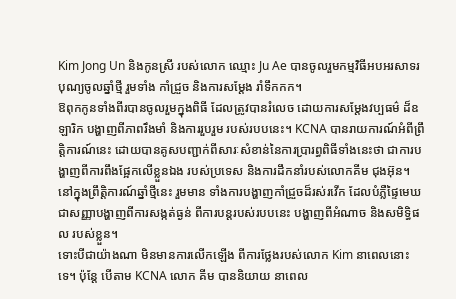Kim Jong Un និងកូនស្រី របស់លោក ឈ្មោះ Ju Ae បានចូលរួមកម្មវិធីអបអរសាទរ បុណ្យចូលឆ្នាំថ្មី រួមទាំង កាំជ្រួច និងការសម្តែង រាំទឹកកក។
ឱពុកកូនទាំងពីរបានចូលរួមក្នុងពិធី ដែលត្រូវបានរំលេច ដោយការសម្តែងវប្បធម៌ ដ៏ឧឡារិក បង្ហាញពីភាពរឹងមាំ និងការរួបរួម របស់របបនេះ។ KCNA បានរាយការណ៍អំពីព្រឹត្តិការណ៍នេះ ដោយបានគូសបញ្ជាក់ពីសារៈសំខាន់នៃការប្រារព្ធពិធីទាំងនេះថា ជាការបង្ហាញពីការពឹងផ្អែកលើខ្លួនឯង របស់ប្រទេស និងការដឹកនាំរបស់លោកគីម ជុងអ៊ុន។
នៅក្នុងព្រឹត្តិការណ៍ឆ្នាំថ្មីនេះ រួមមាន ទាំងការបង្ហាញកាំជ្រួចដ៏រស់រវើក ដែលបំភ្លឺផ្ទៃមេឃ ជាសញ្ញាបង្ហាញពីការសង្កត់ធ្ងន់ ពីការបន្តរបស់របបនេះ បង្ហាញពីអំណាច និងសមិទ្ធិផល របស់ខ្លួន។
ទោះបីជាយ៉ាងណា មិនមានការលើកឡើង ពីការថ្លែងរបស់លោក Kim នាពេលនោះទេ។ ប៉ុន្តែ បើតាម KCNA លោក គីម បាននិយាយ នាពេល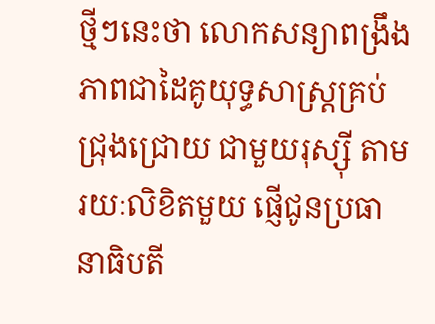ថ្មីៗនេះថា លោកសន្យាពង្រឹងភាពជាដៃគូយុទ្ធសាស្ត្រគ្រប់ជ្រុងជ្រោយ ជាមួយរុស្ស៊ី តាមរយៈលិខិតមួយ ផ្ញើជូនប្រធានាធិបតី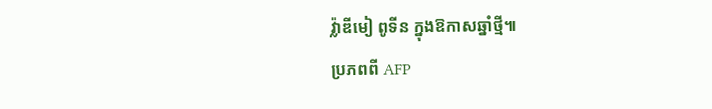វ្ល៉ាឌីមៀ ពូទីន ក្នុងឱកាសឆ្នាំថ្មី៕
ប្រភពពី AFP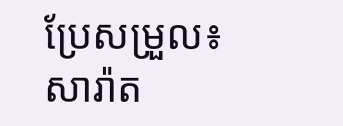ប្រែសម្រួល៖ សារ៉ាត